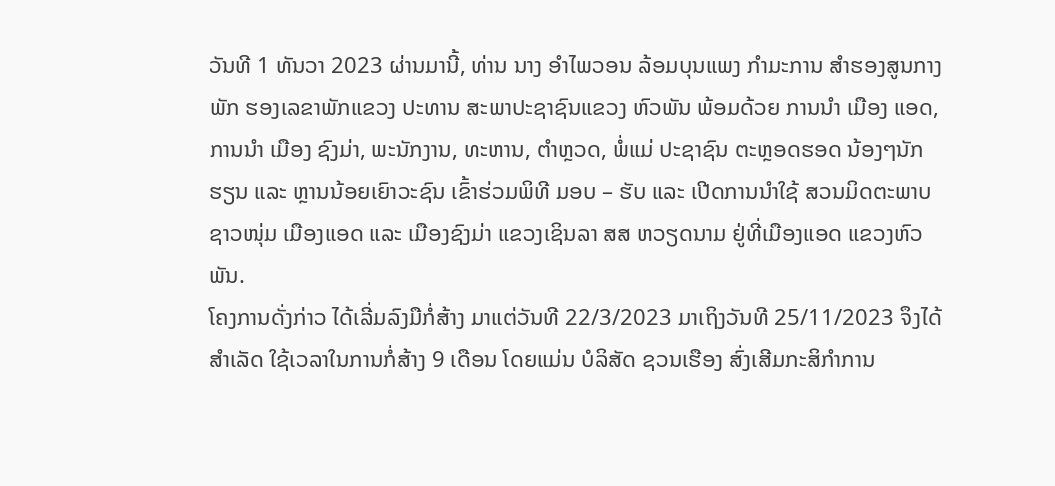ວັນທີ 1 ທັນວາ 2023 ຜ່ານມານີ້, ທ່ານ ນາງ ອຳໄພວອນ ລ້ອມບຸນແພງ ກຳມະການ ສຳຮອງສູນກາງພັກ ຮອງເລຂາພັກແຂວງ ປະທານ ສະພາປະຊາຊົນແຂວງ ຫົວພັນ ພ້ອມດ້ວຍ ການນຳ ເມືອງ ແອດ, ການນໍາ ເມືອງ ຊົງມ່າ, ພະນັກງານ, ທະຫານ, ຕຳຫຼວດ, ພໍ່ແມ່ ປະຊາຊົນ ຕະຫຼອດຮອດ ນ້ອງໆນັກຮຽນ ແລະ ຫຼານນ້ອຍເຍົາວະຊົນ ເຂົ້າຮ່ວມພິທີ ມອບ – ຮັບ ແລະ ເປີດການນໍາໃຊ້ ສວນມິດຕະພາບຊາວໜຸ່ມ ເມືອງແອດ ແລະ ເມືອງຊົງມ່າ ແຂວງເຊິນລາ ສສ ຫວຽດນາມ ຢູ່ທີ່ເມືອງແອດ ແຂວງຫົວພັນ.
ໂຄງການດັ່ງກ່າວ ໄດ້ເລີ່ມລົງມືກໍ່ສ້າງ ມາແຕ່ວັນທີ 22/3/2023 ມາເຖິງວັນທີ 25/11/2023 ຈຶງໄດ້ສຳເລັດ ໃຊ້ເວລາໃນການກໍ່ສ້າງ 9 ເດືອນ ໂດຍແມ່ນ ບໍລິສັດ ຊວນເຮືອງ ສົ່ງເສີມກະສິກຳການ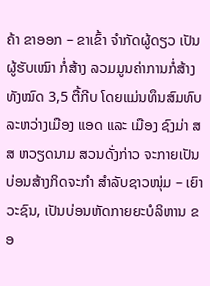ຄ້າ ຂາອອກ – ຂາເຂົ້າ ຈໍາກັດຜູ້ດຽວ ເປັນຜູ້ຮັບເໝົາ ກໍ່ສ້າງ ລວມມູນຄ່າການກໍ່ສ້າງທັງໝົດ 3,5 ຕື້ກີບ ໂດຍແມ່ນທຶນສົມທົບລະຫວ່າງເມືອງ ແອດ ແລະ ເມືອງ ຊົງມ່າ ສສ ຫວຽດນາມ ສວນດັ່ງກ່າວ ຈະກາຍເປັນບ່ອນສ້າງກິດຈະກຳ ສຳລັບຊາວໜຸ່ມ – ເຍົາວະຊົນ, ເປັນບ່ອນຫັດກາຍຍະບໍລິຫານ ຂອ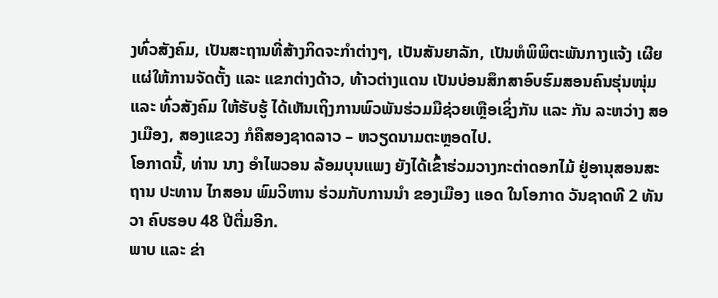ງທົ່ວສັງຄົມ, ເປັນສະຖານທີ່ສ້າງກິດຈະກຳຕ່າງໆ, ເປັນສັນຍາລັກ, ເປັນຫໍພິພິຕະພັນກາງແຈ້ງ ເຜີຍແຜ່ໃຫ້ການຈັດຕັ້ງ ແລະ ແຂກຕ່າງດ້າວ, ທ້າວຕ່າງແດນ ເປັນບ່ອນສຶກສາອົບຮົມສອນຄົນຮຸ່ນໜຸ່ມ ແລະ ທົ່ວສັງຄົມ ໃຫ້ຮັບຮູ້ ໄດ້ເຫັນເຖິງການພົວພັນຮ່ວມມືຊ່ວຍເຫຼືອເຊິ່ງກັນ ແລະ ກັນ ລະຫວ່າງ ສອງເມືອງ, ສອງແຂວງ ກໍຄືສອງຊາດລາວ – ຫວຽດນາມຕະຫຼອດໄປ.
ໂອກາດນີ້, ທ່ານ ນາງ ອຳໄພວອນ ລ້ອມບຸນແພງ ຍັງໄດ້ເຂົ້າຮ່ວມວາງກະຕ່າດອກໄມ້ ຢູ່ອານຸສອນສະຖານ ປະທານ ໄກສອນ ພົມວິຫານ ຮ່ວມກັບການນຳ ຂອງເມືອງ ແອດ ໃນໂອກາດ ວັນຊາດທີ 2 ທັນວາ ຄົບຮອບ 48 ປີຕື່ມອີກ.
ພາບ ແລະ ຂ່າ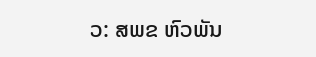ວ: ສພຂ ຫົວພັນ